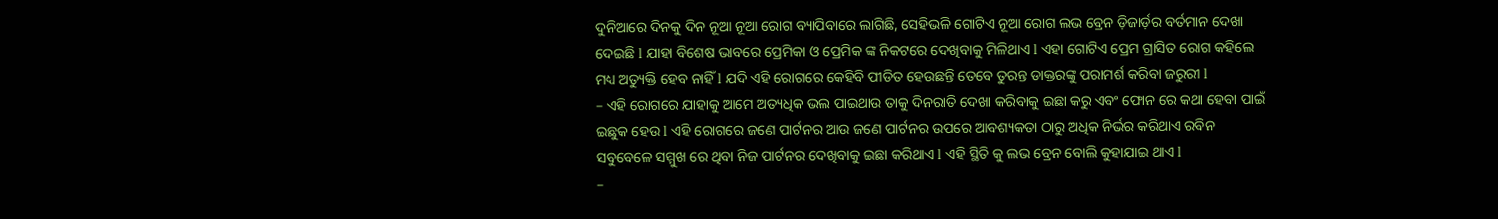ଦୁନିଆରେ ଦିନକୁ ଦିନ ନୂଆ ନୂଆ ରୋଗ ବ୍ୟାପିବାରେ ଲାଗିଛି, ସେହିଭଳି ଗୋଟିଏ ନୂଆ ରୋଗ ଲଭ ବ୍ରେନ ଡ଼ିଜାର୍ଡ଼ର ବର୍ତମାନ ଦେଖା ଦେଇଛି l ଯାହା ବିଶେଷ ଭାବରେ ପ୍ରେମିକା ଓ ପ୍ରେମିକ ଙ୍କ ନିକଟରେ ଦେଖିବାକୁ ମିଳିଥାଏ l ଏହା ଗୋଟିଏ ପ୍ରେମ ଗ୍ରାସିତ ରୋଗ କହିଲେ ମଧ୍ୟ ଅତ୍ୟୁକ୍ତି ହେବ ନାହିଁ l ଯଦି ଏହି ରୋଗରେ କେହିବି ପୀଡିତ ହେଉଛନ୍ତି ତେବେ ତୁରନ୍ତ ଡାକ୍ତରଙ୍କୁ ପରାମର୍ଶ କରିବା ଜରୁରୀ l
– ଏହି ରୋଗରେ ଯାହାକୁ ଆମେ ଅତ୍ୟଧିକ ଭଲ ପାଇଥାଉ ତାକୁ ଦିନରାତି ଦେଖା କରିବାକୁ ଇଛା କରୁ ଏବଂ ଫୋନ ରେ କଥା ହେବା ପାଇଁ ଇଛୁକ ହେଉ l ଏହି ରୋଗରେ ଜଣେ ପାର୍ଟନର ଆଉ ଜଣେ ପାର୍ଟନର ଉପରେ ଆବଶ୍ୟକତା ଠାରୁ ଅଧିକ ନିର୍ଭର କରିଥାଏ ରବିନ ସବୁବେଳେ ସମ୍ମୁଖ ରେ ଥିବା ନିଜ ପାର୍ଟନର ଦେଖିବାକୁ ଇଛା କରିଥାଏ l ଏହି ସ୍ଥିତି କୁ ଲଭ ବ୍ରେନ ବୋଲି କୁହାଯାଇ ଥାଏ l
–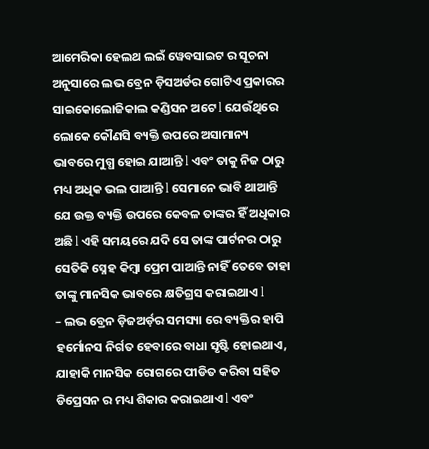ଆମେରିକା ହେଲଥ ଲଇଁ ୱେବସାଇଟ ର ସୂଚନା ଅନୁସାରେ ଲଭ ବ୍ରେନ ଡ଼ିସଅର୍ଡର ଗୋଟିଏ ପ୍ରକାରର ସାଇକୋଲୋଜିକାଲ କଣ୍ଡିସନ ଅଟେ l ଯେଉଁଥିରେ ଲୋକେ କୌଣସି ବ୍ୟକ୍ତି ଉପରେ ଅସାମାନ୍ୟ ଭାବରେ ମୁଗ୍ଧ ହୋଇ ଯାଆନ୍ତି l ଏବଂ ତାକୁ ନିଜ ଠାରୁ ମଧ୍ୟ ଅଧିକ ଭଲ ପାଆନ୍ତି l ସେମାନେ ଭାବି ଥାଆନ୍ତି ଯେ ଉକ୍ତ ବ୍ୟକ୍ତି ଉପରେ କେବଳ ତାଙ୍କର ହିଁ ଅଧିକାର ଅଛି l ଏହି ସମୟରେ ଯଦି ସେ ତାଙ୍କ ପାର୍ଟନର ଠାରୁ ସେତିକି ସ୍ନେହ କିମ୍ବା ପ୍ରେମ ପାଆନ୍ତି ନାହିଁ ତେବେ ତାହା ତାଙ୍କୁ ମାନସିକ ଭାବରେ କ୍ଷତିଗ୍ରସ କରାଇଥାଏ l
– ଲଭ ବ୍ରେନ ଡ଼ିଜଅର୍ଡ଼ର ସମସ୍ୟା ରେ ବ୍ୟକ୍ତିର ହାପି ହର୍ମୋନସ ନିର୍ଗତ ହେବାରେ ବାଧା ସୃଷ୍ଟି ହୋଇଥାଏ, ଯାହାକି ମାନସିକ ରୋଗରେ ପୀଡିତ କରିବା ସହିତ ଡିପ୍ରେସନ ର ମଧ୍ୟ ଶିକାର କରାଇଥାଏ l ଏବଂ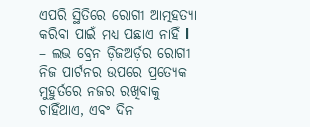ଏପରି ସ୍ଥିତିରେ ରୋଗୀ ଆତ୍ମହତ୍ୟା କରିବା ପାଇଁ ମଧ୍ୟ ପଛାଏ ନାହିଁ l
– ଲଭ ବ୍ରେନ ଡ଼ିଜଅର୍ଡ଼ର ରୋଗୀ ନିଜ ପାର୍ଟନର ଉପରେ ପ୍ରତ୍ୟେକ ମୁହୁର୍ତରେ ନଜର ରଖିବାକୁ ଚାହିଁଥାଏ, ଏବଂ ଦିନ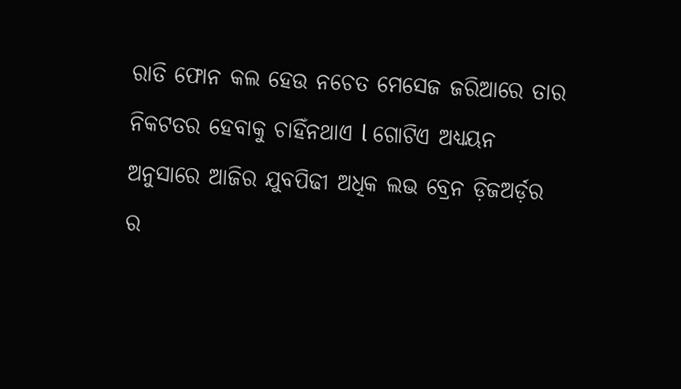ରାତି ଫୋନ କଲ ହେଉ ନଚେତ ମେସେଜ ଜରିଆରେ ତାର ନିକଟତର ହେବାକୁ ଚାହିଁନଥାଏ l ଗୋଟିଏ ଅଧ୍ୟୟନ ଅନୁସାରେ ଆଜିର ଯୁବପିଢୀ ଅଧିକ ଲଭ ବ୍ରେନ ଡ଼ିଜଅର୍ଡ଼ର ର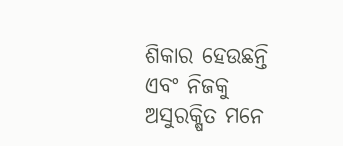ଶିକାର ହେଉଛନ୍ତି ଏବଂ ନିଜକୁ ଅସୁରକ୍ଷିତ ମନେ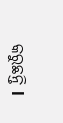କରୁଛନ୍ତି l